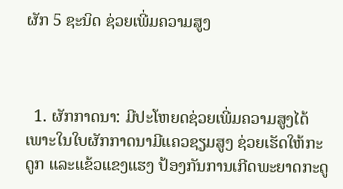ຜັກ 5 ຊະນິດ ຊ່ວຍເພີ່ມຄວາມສູງ



  1. ຜັກກາດນາ: ມີປະໂຫຍດຊ່ວຍເພີ່ມຄວາມສູງໄດ້ ເພາະໃນໃບຜັກກາດນາມີແຄວຊຽມສູງ ຊ່ວຍເຮັດໃຫ້ກະດູກ ແລະແຂ້ວແຂງແຮງ ປ້ອງກັນການເກີດພະຍາດກະດູ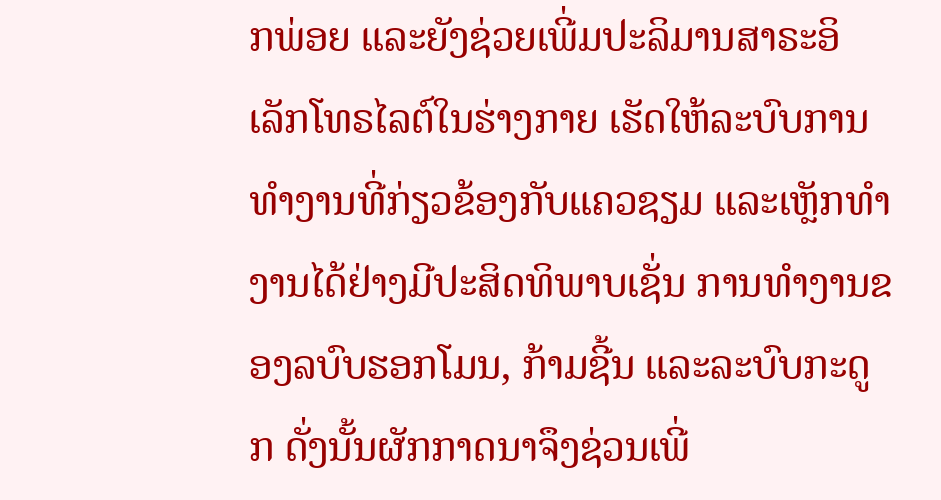ກພ່ອຍ ແລະຍັງຊ່ວຍເພີ່ມປະລິມານສາຣະອິເລັກໂທຣໄລຕ໌ໃນຮ່າງກາຍ ເຮັດໃຫ້ລະບົບການທໍາງານທີ່ກ່ຽວຂ້ອງກັບແຄວຊຽມ ແລະເຫຼັກທໍາງານໄດ້ຢ່າງມີປະສິດທິພາບເຊັ່ນ ການທໍາງານຂອງລບົບຮອກໂມນ, ກ້າມຊີ້ນ ແລະລະບົບກະດູກ ດັ່ງນັ້ນຜັກກາດນາຈຶງຊ່ວນເພີ່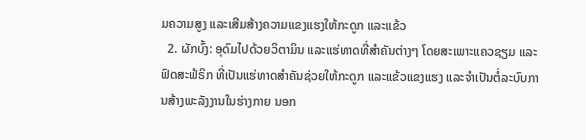ມຄວາມສູງ ແລະເສີມສ້າງຄວາມແຂງແຮງໃຫ້ກະດູກ ແລະແຂ້ວ
  2. ຜັກບົ້ງ: ອຸດົມໄປດ້ວຍວິຕາມິນ ແລະແຮ່ທາດທີ່ສໍາຄັນຕ່າງໆ ໂດຍສະເພາະແຄວຊຽມ ແລະຟົດສະຟໍຣິກ ທີ່ເປັນແຮ່ທາດສໍາຄັນຊ່ວຍໃຫ້ກະດູກ ແລະແຂ້ວແຂງແຮງ ແລະຈໍາເປັນຕໍ່ລະບົບການສ້າງພະລັງງານໃນຮ່າງກາຍ ນອກ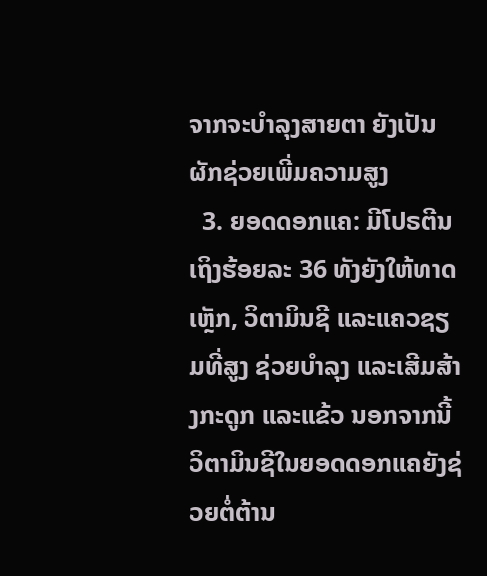ຈາກຈະບໍາລຸງສາຍຕາ ຍັງເປັນຜັກຊ່ວຍເພີ່ມຄວາມສູງ
  3. ຍອດດອກແຄ: ມີໂປຣຕີນເຖິງຮ້ອຍລະ 36 ທັງຍັງໃຫ້ທາດເຫຼັກ, ວິຕາມິນຊີ ແລະແຄວຊຽມທີ່ສູງ ຊ່ວຍບໍາລຸງ ແລະເສີມສ້າງກະດູກ ແລະແຂ້ວ ນອກຈາກນີ້ວິຕາມິນຊີໃນຍອດດອກແຄຍັງຊ່ວຍຕໍ່ຕ້ານ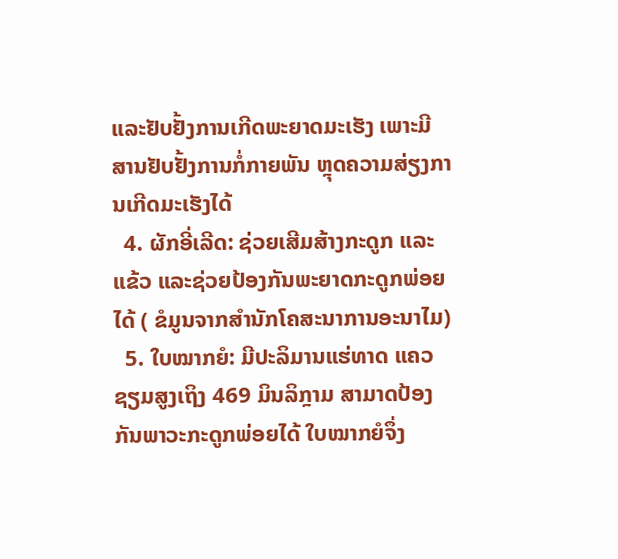ແລະຢັບຢັ້ງການເກີດພະຍາດມະເຮັງ ເພາະມີສານຢັບຢັ້ງການກໍ່ກາຍພັນ ຫຼຸດຄວາມສ່ຽງການເກີດມະເຮັງໄດ້
  4. ຜັກອີ່ເລີດ: ຊ່ວຍເສີມສ້າງກະດູກ ແລະແຂ້ວ ແລະຊ່ວຍປ້ອງກັນພະຍາດກະດູກພ່ອຍໄດ້ ( ຂໍມູນຈາກສໍານັກໂຄສະນາການອະນາໄມ)
  5. ໃບໝາກຍໍ: ມີປະລິມານແຮ່ທາດ ແຄວຊຽມສູງເຖິງ 469 ມິນລິກຼາມ ສາມາດປ້ອງກັນພາວະກະດູກພ່ອຍໄດ້ ໃບໝາກຍໍຈຶ່ງ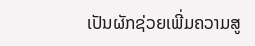ເປັນຜັກຊ່ວຍເພີ່ມຄວາມສູ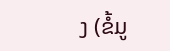ງ (ຂໍ້ມູ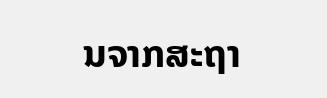ນຈາກສະຖາ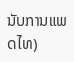ນັບການແພດໄທ)